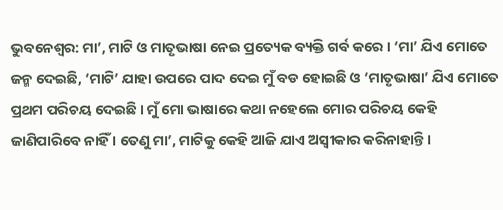ଭୁବନେଶ୍ୱର: ମା’, ମାଟି ଓ ମାତୃଭାଷା ନେଇ ପ୍ରତ୍ୟେକ ବ୍ୟକ୍ତି ଗର୍ବ କରେ । ‘ମା’ ଯିଏ ମୋତେ ଜନ୍ମ ଦେଇଛି, ‘ମାଟି’ ଯାହା ଉପରେ ପାଦ ଦେଇ ମୁଁ ବଡ ହୋଇଛି ଓ ‘ମାତୃଭାଷା’ ଯିଏ ମୋତେ ପ୍ରଥମ ପରିଚୟ ଦେଇଛି । ମୁଁ ମୋ ଭାଷାରେ କଥା ନହେଲେ ମୋର ପରିଚୟ କେହି ଜାଣିପାରିବେ ନାହିଁ । ତେଣୁ ମା’, ମାଟିକୁ କେହି ଆଜି ଯାଏ ଅସ୍ୱୀକାର କରିନାହାନ୍ତି ।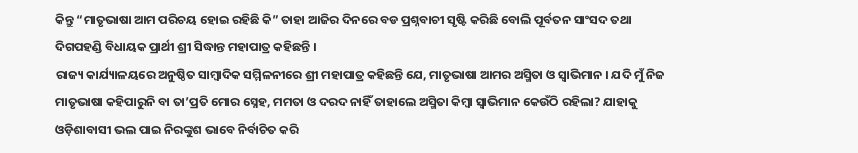କିନ୍ତୁ “ମାତୃଭାଷା ଆମ ପରିଚୟ ହୋଇ ରହିଛି କି” ତାହା ଆଜିର ଦିନରେ ବଡ ପ୍ରଶ୍ନବାଚୀ ସୃଷ୍ଟି କରିଛି ବୋଲି ପୂର୍ବତନ ସାଂସଦ ତଥା ଦିଗପହଣ୍ଡି ବିଧାୟକ ପ୍ରାର୍ଥୀ ଶ୍ରୀ ସିଦ୍ଧାନ୍ତ ମହାପାତ୍ର କହିଛନ୍ତି ।
ରାଜ୍ୟ କାର୍ଯ୍ୟାଳୟରେ ଅନୁଷ୍ଠିତ ସାମ୍ବାଦିକ ସମ୍ମିଳନୀରେ ଶ୍ରୀ ମହାପାତ୍ର କହିଛନ୍ତି ଯେ, ମାତୃଭାଷା ଆମର ଅସ୍ମିତା ଓ ସ୍ୱାଭିମାନ । ଯଦି ମୁଁ ନିଜ ମାତୃଭାଷା କହିପାରୁନି ବା ତା’ପ୍ରତି ମୋର ସ୍ନେହ, ମମତା ଓ ଦରଦ ନାହିଁ ତାହାଲେ ଅସ୍ମିତା କିମ୍ବା ସ୍ୱାଭିମାନ କେଉଁଠି ରହିଲା? ଯାହାକୁ ଓଡ଼ିଶାବାସୀ ଭଲ ପାଇ ନିରଙ୍କୁଶ ଭାବେ ନିର୍ବାଚିତ କରି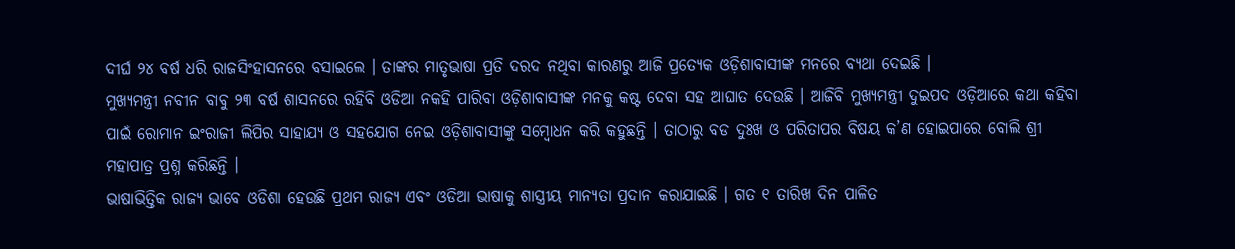ଦୀର୍ଘ ୨୪ ବର୍ଷ ଧରି ରାଜସିଂହାସନରେ ବସାଇଲେ । ତାଙ୍କର ମାତୃଭାଷା ପ୍ରତି ଦରଦ ନଥିବା କାରଣରୁ ଆଜି ପ୍ରତ୍ୟେକ ଓଡ଼ିଶାବାସୀଙ୍କ ମନରେ ବ୍ୟଥା ଦେଇଛି ।
ମୁଖ୍ୟମନ୍ତ୍ରୀ ନବୀନ ବାବୁ ୨୩ ବର୍ଷ ଶାସନରେ ରହିବି ଓଡିଆ ନକହି ପାରିବା ଓଡ଼ିଶାବାସୀଙ୍କ ମନକୁ କଷ୍ଟ ଦେବା ସହ ଆଘାତ ଦେଉଛି । ଆଜିବି ମୁଖ୍ୟମନ୍ତ୍ରୀ ଦୁଇପଦ ଓଡ଼ିଆରେ କଥା କହିବା ପାଇଁ ରୋମାନ ଇଂରାଜୀ ଲିପିର ସାହାଯ୍ୟ ଓ ସହଯୋଗ ନେଇ ଓଡ଼ିଶାବାସୀଙ୍କୁ ସମ୍ବୋଧନ କରି କହୁଛନ୍ତି । ତାଠାରୁ ବଡ ଦୁଃଖ ଓ ପରିତାପର ବିଷୟ କ’ଣ ହୋଇପାରେ ବୋଲି ଶ୍ରୀ ମହାପାତ୍ର ପ୍ରଶ୍ନ କରିଛନ୍ତି ।
ଭାଷାଭିତ୍ତିକ ରାଜ୍ୟ ଭାବେ ଓଡିଶା ହେଉଛି ପ୍ରଥମ ରାଜ୍ୟ ଏବଂ ଓଡିଆ ଭାଷାକୁ ଶାସ୍ତ୍ରୀୟ ମାନ୍ୟତା ପ୍ରଦାନ କରାଯାଇଛି । ଗତ ୧ ତାରିଖ ଦିନ ପାଳିତ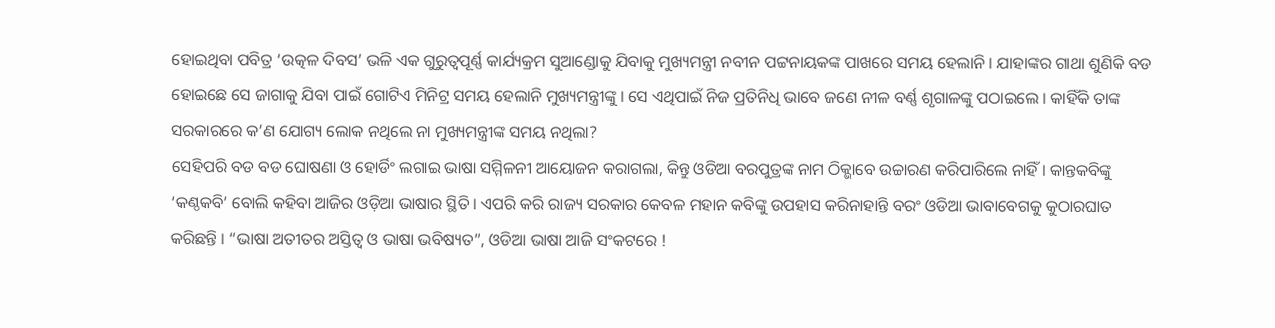ହୋଇଥିବା ପବିତ୍ର ‘ଉତ୍କଳ ଦିବସ’ ଭଳି ଏକ ଗୁରୁତ୍ୱପୂର୍ଣ୍ଣ କାର୍ଯ୍ୟକ୍ରମ ସୁଆଣ୍ଡୋକୁ ଯିବାକୁ ମୁଖ୍ୟମନ୍ତ୍ରୀ ନବୀନ ପଟ୍ଟନାୟକଙ୍କ ପାଖରେ ସମୟ ହେଲାନି । ଯାହାଙ୍କର ଗାଥା ଶୁଣିକି ବଡ ହୋଇଛେ ସେ ଜାଗାକୁ ଯିବା ପାଇଁ ଗୋଟିଏ ମିନିଟ୍ର ସମୟ ହେଲାନି ମୁଖ୍ୟମନ୍ତ୍ରୀଙ୍କୁ । ସେ ଏଥିପାଇଁ ନିଜ ପ୍ରତିନିଧି ଭାବେ ଜଣେ ନୀଳ ବର୍ଣ୍ଣ ଶୃଗାଳଙ୍କୁ ପଠାଇଲେ । କାହିଁକି ତାଙ୍କ ସରକାରରେ କ’ଣ ଯୋଗ୍ୟ ଲୋକ ନଥିଲେ ନା ମୁଖ୍ୟମନ୍ତ୍ରୀଙ୍କ ସମୟ ନଥିଲା?
ସେହିପରି ବଡ ବଡ ଘୋଷଣା ଓ ହୋର୍ଡିଂ ଲଗାଇ ଭାଷା ସମ୍ମିଳନୀ ଆୟୋଜନ କରାଗଲା, କିନ୍ତୁ ଓଡିଆ ବରପୁତ୍ରଙ୍କ ନାମ ଠିକ୍ଭାବେ ଉଚ୍ଚାରଣ କରିପାରିଲେ ନାହିଁ । କାନ୍ତକବିଙ୍କୁ ‘କଣ୍ଠକବି’ ବୋଲି କହିବା ଆଜିର ଓଡ଼ିଆ ଭାଷାର ସ୍ଥିତି । ଏପରି କରି ରାଜ୍ୟ ସରକାର କେବଳ ମହାନ କବିଙ୍କୁ ଉପହାସ କରିନାହାନ୍ତି ବରଂ ଓଡିଆ ଭାବାବେଗକୁ କୁଠାରଘାତ କରିଛନ୍ତି । “ଭାଷା ଅତୀତର ଅସ୍ତିତ୍ୱ ଓ ଭାଷା ଭବିଷ୍ୟତ”, ଓଡିଆ ଭାଷା ଆଜି ସଂକଟରେ !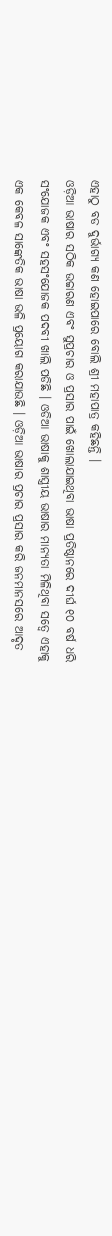ଏହାଠୁ ବଡ ଦୁର୍ଭାଗ୍ୟ କଣ ହୋଇପାରେ ବୋଲି ଶ୍ରୀ ମହାପାତ୍ର କହିଛନ୍ତି ।
ଓଡ଼ିଆ ଭାଷାର ସଠିକ ଉଚ୍ଚାରଣ ଏବଂ ସୁପ୍ରଚାର ଓ ପ୍ରସାର ପାଇଁ ଖୋଲାଯାଇଥିବା ଭାଷା ପ୍ରତିଷ୍ଠାନରେ ଦୀର୍ଘ ୧୦ ବର୍ଷ ଧରି ସଂଯୋଜକ ଏବଂ ସହସଂଯୋଜକ ପଦବୀ ଖାଲି ପଡିଛି । ଓଡିଆ ଭାଷାକୁ ଶାସ୍ତ୍ରୀୟ ଭାଷାର ମାନ୍ୟତା ମିଳିଥିବା ସତ୍ୱେ ଏହାକୁ ଏକ କେବଳ ସାଙ୍କେତିକ ଭାଷା ଭଳି ପ୍ରୟୋଗ କରାଯାଉଛି । ଓଡ଼ିଆ ଭାଷାର ପ୍ରଚାର ପ୍ରସାର କରି ଜନମାନସରେ ଆଦୃତ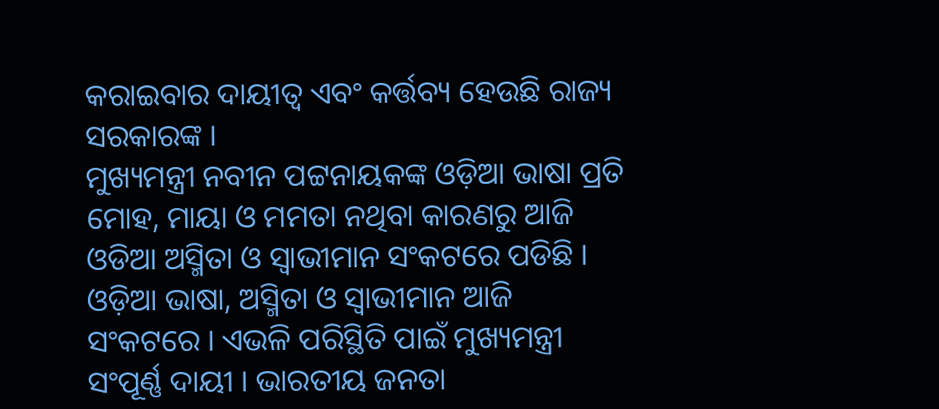କରାଇବାର ଦାୟୀତ୍ୱ ଏବଂ କର୍ତ୍ତବ୍ୟ ହେଉଛି ରାଜ୍ୟ ସରକାରଙ୍କ ।
ମୁଖ୍ୟମନ୍ତ୍ରୀ ନବୀନ ପଟ୍ଟନାୟକଙ୍କ ଓଡ଼ିଆ ଭାଷା ପ୍ରତି ମୋହ, ମାୟା ଓ ମମତା ନଥିବା କାରଣରୁ ଆଜି ଓଡିଆ ଅସ୍ମିତା ଓ ସ୍ୱାଭୀମାନ ସଂକଟରେ ପଡିଛି । ଓଡ଼ିଆ ଭାଷା, ଅସ୍ମିତା ଓ ସ୍ୱାଭୀମାନ ଆଜି ସଂକଟରେ । ଏଭଳି ପରିସ୍ଥିତି ପାଇଁ ମୁଖ୍ୟମନ୍ତ୍ରୀ ସଂପୂର୍ଣ୍ଣ ଦାୟୀ । ଭାରତୀୟ ଜନତା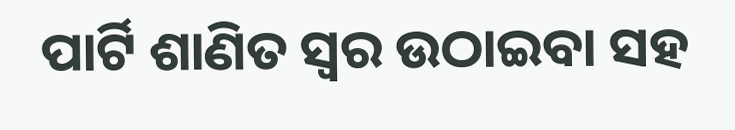ପାର୍ଟି ଶାଣିତ ସ୍ୱର ଉଠାଇବା ସହ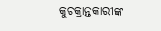କୁଚକ୍ରାନ୍ତକାରୀଙ୍କ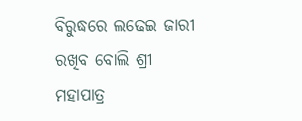ବିରୁଦ୍ଧରେ ଲଢେଇ ଜାରୀ ରଖିବ ବୋଲି ଶ୍ରୀ ମହାପାତ୍ର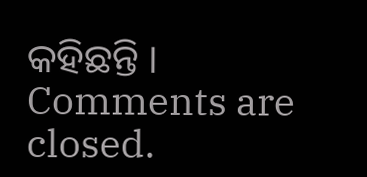କହିଛନ୍ତି ।
Comments are closed.